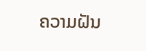ຄວາມຝັນ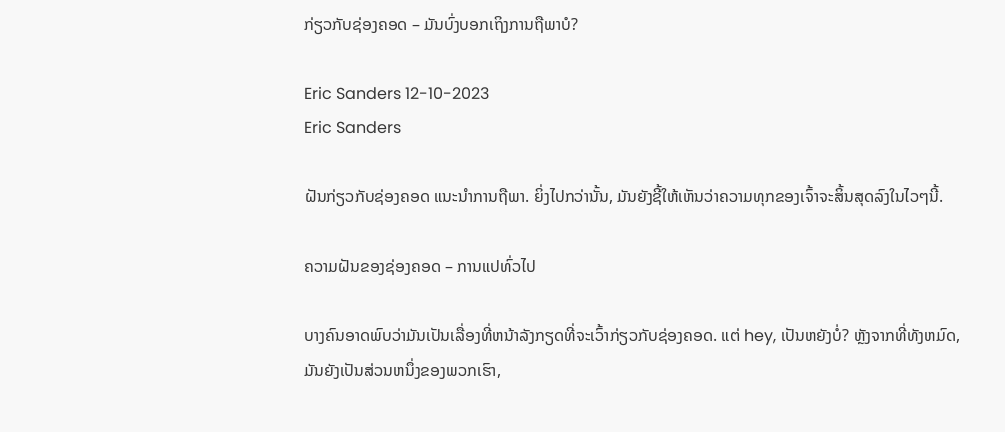ກ່ຽວກັບຊ່ອງຄອດ – ມັນບົ່ງບອກເຖິງການຖືພາບໍ?

Eric Sanders 12-10-2023
Eric Sanders

ຝັນກ່ຽວກັບຊ່ອງຄອດ ແນະນຳການຖືພາ. ຍິ່ງໄປກວ່ານັ້ນ, ມັນຍັງຊີ້ໃຫ້ເຫັນວ່າຄວາມທຸກຂອງເຈົ້າຈະສິ້ນສຸດລົງໃນໄວໆນີ້.

ຄວາມຝັນຂອງຊ່ອງຄອດ – ການແປທົ່ວໄປ

ບາງຄົນອາດພົບວ່າມັນເປັນເລື່ອງທີ່ຫນ້າລັງກຽດທີ່ຈະເວົ້າກ່ຽວກັບຊ່ອງຄອດ. ແຕ່ hey, ເປັນຫຍັງບໍ່? ຫຼັງຈາກທີ່ທັງຫມົດ, ມັນຍັງເປັນສ່ວນຫນຶ່ງຂອງພວກເຮົາ,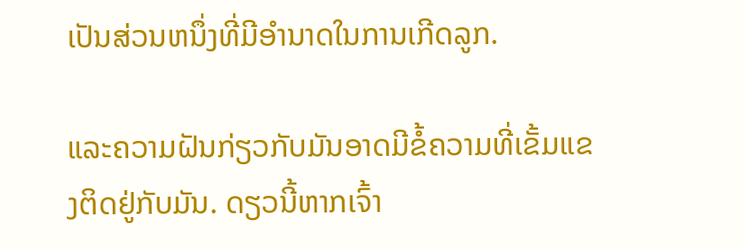ເປັນສ່ວນຫນຶ່ງທີ່ມີອໍານາດໃນການເກີດລູກ.

ແລະຄວາມຝັນກ່ຽວກັບມັນອາດມີຂໍ້ຄວາມທີ່ເຂັ້ມແຂງຕິດຢູ່ກັບມັນ. ດຽວນີ້ຫາກເຈົ້າ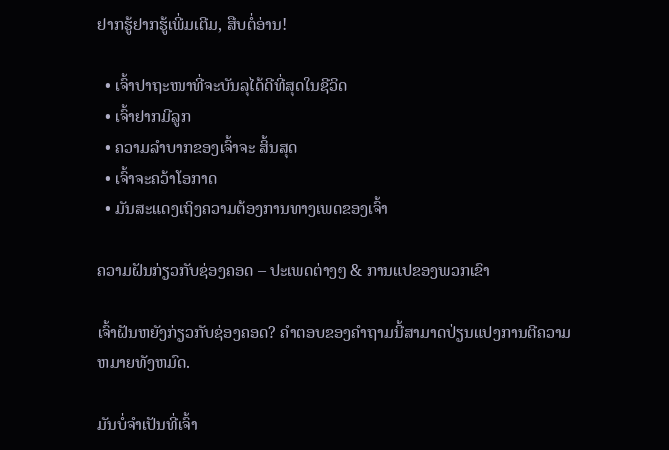ຢາກຮູ້ຢາກຮູ້ເພີ່ມເຕີມ, ສືບຕໍ່ອ່ານ!

  • ເຈົ້າປາຖະໜາທີ່ຈະບັນລຸໄດ້ດີທີ່ສຸດໃນຊີວິດ
  • ເຈົ້າຢາກມີລູກ
  • ຄວາມລຳບາກຂອງເຈົ້າຈະ ສິ້ນສຸດ
  • ເຈົ້າຈະຄວ້າໂອກາດ
  • ມັນສະແດງເຖິງຄວາມຕ້ອງການທາງເພດຂອງເຈົ້າ

ຄວາມຝັນກ່ຽວກັບຊ່ອງຄອດ – ປະເພດຕ່າງໆ & ການແປຂອງພວກເຂົາ

ເຈົ້າຝັນຫຍັງກ່ຽວກັບຊ່ອງຄອດ? ຄໍາຕອບຂອງຄໍາຖາມນີ້ສາມາດປ່ຽນແປງການຕີຄວາມຫມາຍທັງຫມົດ.

ມັນບໍ່ຈຳເປັນທີ່ເຈົ້າ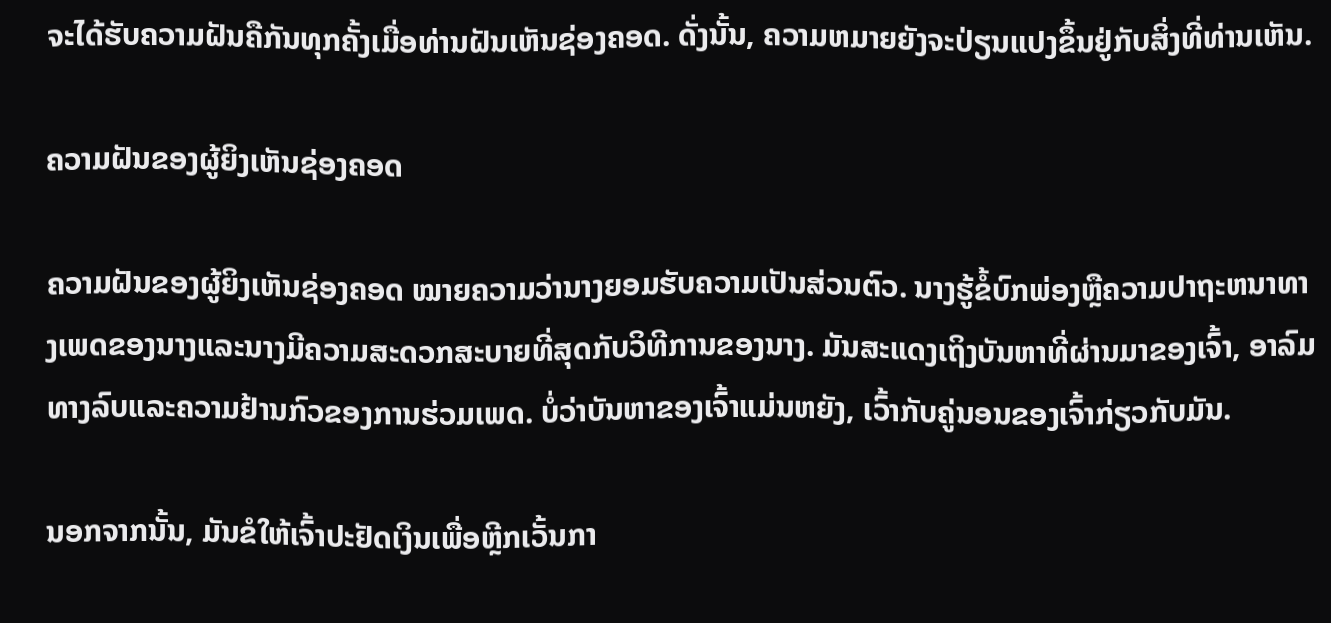ຈະໄດ້ຮັບຄວາມຝັນຄືກັນທຸກຄັ້ງເມື່ອທ່ານຝັນເຫັນຊ່ອງຄອດ. ດັ່ງນັ້ນ, ຄວາມຫມາຍຍັງຈະປ່ຽນແປງຂຶ້ນຢູ່ກັບສິ່ງທີ່ທ່ານເຫັນ.

ຄວາມຝັນຂອງຜູ້ຍິງເຫັນຊ່ອງຄອດ

ຄວາມຝັນຂອງຜູ້ຍິງເຫັນຊ່ອງຄອດ ໝາຍຄວາມວ່ານາງຍອມຮັບຄວາມເປັນສ່ວນຕົວ. ນາງຮູ້ຂໍ້ບົກພ່ອງຫຼືຄວາມປາຖະຫນາທາງເພດຂອງນາງແລະນາງມີຄວາມສະດວກສະບາຍທີ່ສຸດກັບວິທີການຂອງນາງ. ມັນສະແດງເຖິງບັນຫາທີ່ຜ່ານມາຂອງເຈົ້າ, ອາລົມທາງລົບແລະຄວາມຢ້ານກົວຂອງການຮ່ວມເພດ. ບໍ່ວ່າບັນຫາຂອງເຈົ້າແມ່ນຫຍັງ, ເວົ້າກັບຄູ່ນອນຂອງເຈົ້າກ່ຽວກັບມັນ.

ນອກຈາກນັ້ນ, ມັນຂໍໃຫ້ເຈົ້າປະຢັດເງິນເພື່ອຫຼີກເວັ້ນກາ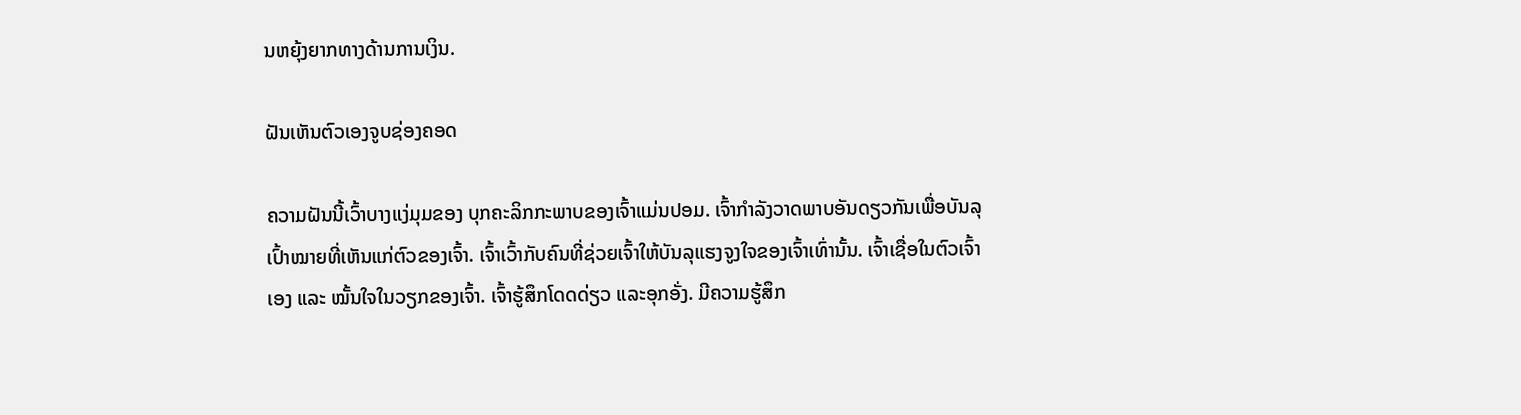ນຫຍຸ້ງຍາກທາງດ້ານການເງິນ.

ຝັນເຫັນຕົວເອງຈູບຊ່ອງຄອດ

ຄວາມຝັນນີ້ເວົ້າບາງແງ່ມຸມຂອງ ບຸກຄະລິກກະພາບຂອງເຈົ້າແມ່ນປອມ. ເຈົ້າກຳລັງວາດພາບອັນດຽວກັນເພື່ອບັນລຸເປົ້າໝາຍທີ່ເຫັນແກ່ຕົວຂອງເຈົ້າ. ເຈົ້າເວົ້າກັບຄົນທີ່ຊ່ວຍເຈົ້າໃຫ້ບັນລຸແຮງຈູງໃຈຂອງເຈົ້າເທົ່ານັ້ນ. ເຈົ້າເຊື່ອໃນຕົວເຈົ້າເອງ ແລະ ໝັ້ນໃຈໃນວຽກຂອງເຈົ້າ. ເຈົ້າຮູ້ສຶກໂດດດ່ຽວ ແລະອຸກອັ່ງ. ມີຄວາມຮູ້ສຶກ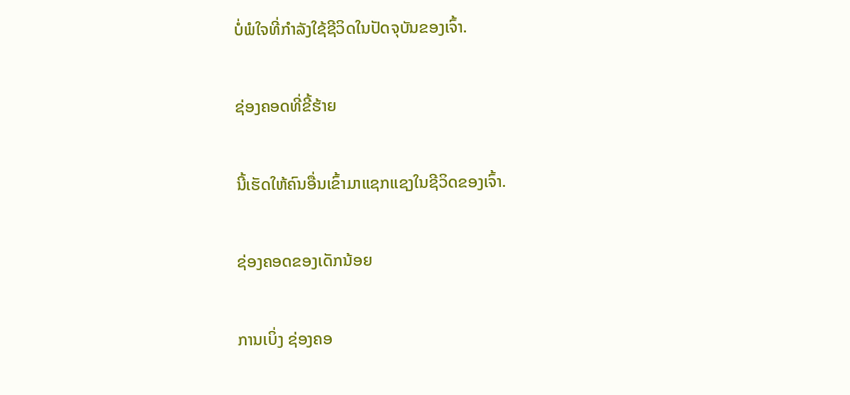ບໍ່ພໍໃຈທີ່ກໍາລັງໃຊ້ຊີວິດໃນປັດຈຸບັນຂອງເຈົ້າ.

ຊ່ອງຄອດທີ່ຂີ້ຮ້າຍ

ນີ້ເຮັດໃຫ້ຄົນອື່ນເຂົ້າມາແຊກແຊງໃນຊີວິດຂອງເຈົ້າ.

ຊ່ອງຄອດຂອງເດັກນ້ອຍ

ການເບິ່ງ ຊ່ອງຄອ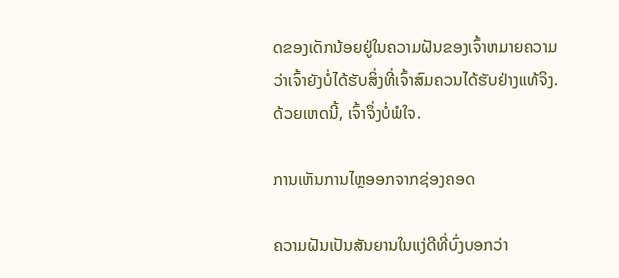ດຂອງເດັກນ້ອຍຢູ່ໃນຄວາມຝັນຂອງເຈົ້າຫມາຍຄວາມວ່າເຈົ້າຍັງບໍ່ໄດ້ຮັບສິ່ງທີ່ເຈົ້າສົມຄວນໄດ້ຮັບຢ່າງແທ້ຈິງ. ດ້ວຍເຫດນີ້, ເຈົ້າຈຶ່ງບໍ່ພໍໃຈ.

ການເຫັນການໄຫຼອອກຈາກຊ່ອງຄອດ

ຄວາມຝັນເປັນສັນຍານໃນແງ່ດີທີ່ບົ່ງບອກວ່າ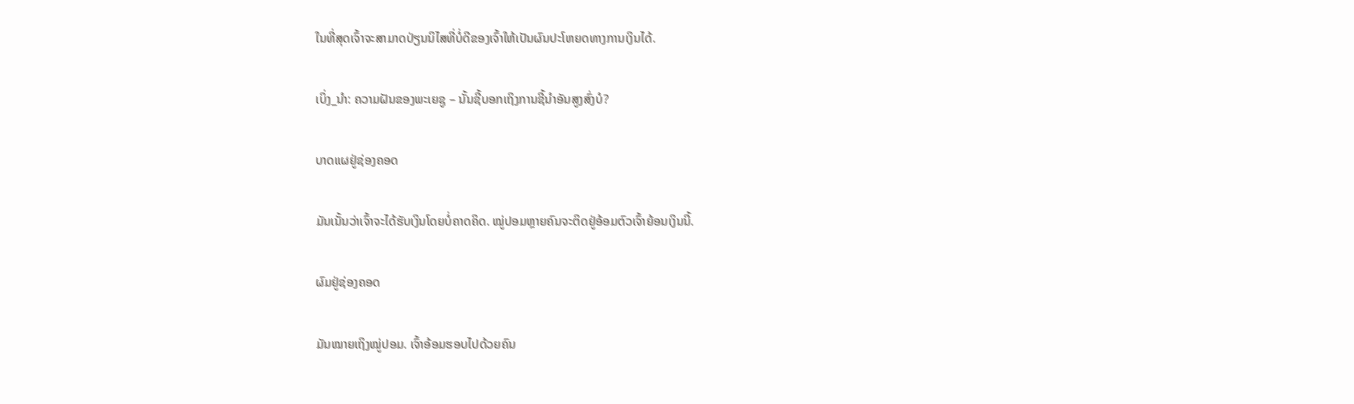ໃນທີ່ສຸດເຈົ້າຈະສາມາດປ່ຽນນິໄສທີ່ບໍ່ດີຂອງເຈົ້າໃຫ້ເປັນຜົນປະໂຫຍດທາງການເງິນໄດ້.

ເບິ່ງ_ນຳ: ຄວາມຝັນຂອງພະເຍຊູ – ນັ້ນຊີ້ບອກເຖິງການຊີ້ນຳອັນສູງສົ່ງບໍ?

ບາດແຜຢູ່ຊ່ອງຄອດ

ມັນເນັ້ນວ່າເຈົ້າຈະໄດ້ຮັບເງິນໂດຍບໍ່ຄາດຄິດ. ໝູ່ປອມຫຼາຍຄົນຈະຕິດຢູ່ອ້ອມຕົວເຈົ້າຍ້ອນເງິນນີ້.

ຜົມຢູ່ຊ່ອງຄອດ

ມັນໝາຍເຖິງໝູ່ປອມ. ເຈົ້າອ້ອມຮອບໄປດ້ວຍຄົນ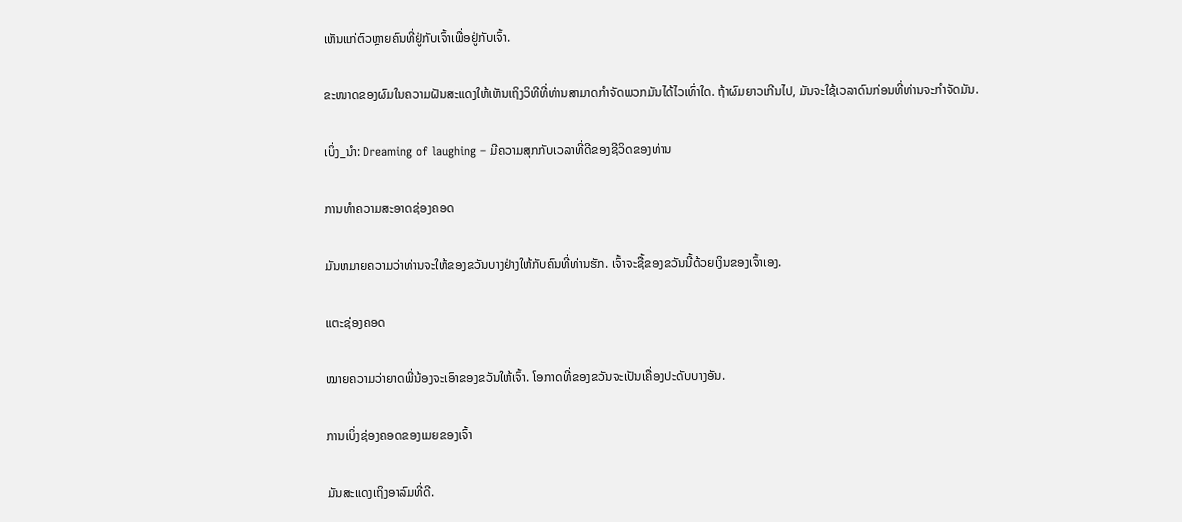ເຫັນແກ່ຕົວຫຼາຍຄົນທີ່ຢູ່ກັບເຈົ້າເພື່ອຢູ່ກັບເຈົ້າ.

ຂະໜາດຂອງຜົມໃນຄວາມຝັນສະແດງໃຫ້ເຫັນເຖິງວິທີທີ່ທ່ານສາມາດກໍາຈັດພວກມັນໄດ້ໄວເທົ່າໃດ. ຖ້າຜົມຍາວເກີນໄປ, ມັນຈະໃຊ້ເວລາດົນກ່ອນທີ່ທ່ານຈະກໍາຈັດມັນ.

ເບິ່ງ_ນຳ: Dreaming of laughing – ມີຄວາມສຸກກັບເວລາທີ່ດີຂອງຊີວິດຂອງທ່ານ

ການທໍາຄວາມສະອາດຊ່ອງຄອດ

ມັນຫມາຍຄວາມວ່າທ່ານຈະໃຫ້ຂອງຂວັນບາງຢ່າງໃຫ້ກັບຄົນທີ່ທ່ານຮັກ. ເຈົ້າຈະຊື້ຂອງຂວັນນີ້ດ້ວຍເງິນຂອງເຈົ້າເອງ.

ແຕະຊ່ອງຄອດ

ໝາຍຄວາມວ່າຍາດພີ່ນ້ອງຈະເອົາຂອງຂວັນໃຫ້ເຈົ້າ. ໂອກາດທີ່ຂອງຂວັນຈະເປັນເຄື່ອງປະດັບບາງອັນ.

ການເບິ່ງຊ່ອງຄອດຂອງເມຍຂອງເຈົ້າ

ມັນສະແດງເຖິງອາລົມທີ່ດີ.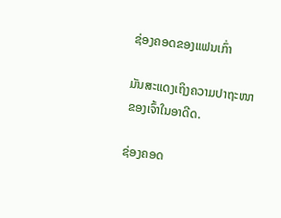ຊ່ອງຄອດຂອງແຟນເກົ່າ

ມັນສະແດງເຖິງຄວາມປາຖະໜາຂອງເຈົ້າໃນອາດີດ.

ຊ່ອງຄອດ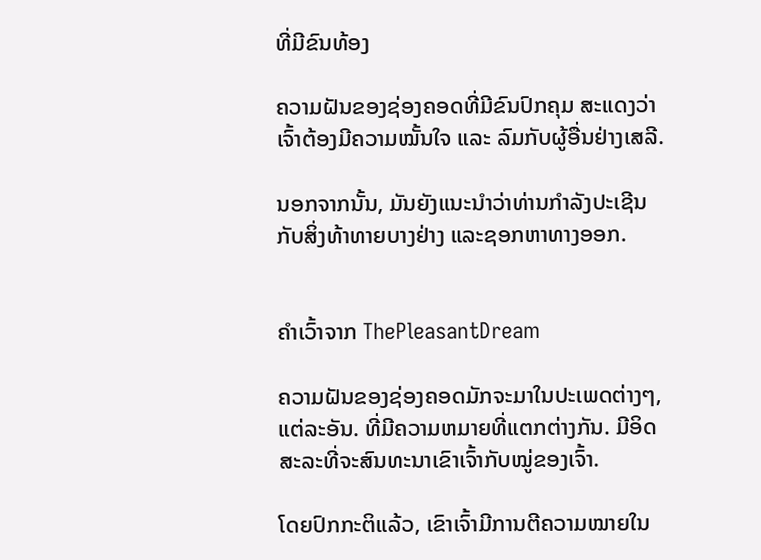ທີ່ມີຂົນທ້ອງ

ຄວາມຝັນຂອງຊ່ອງຄອດທີ່ມີຂົນປົກຄຸມ ສະແດງວ່າເຈົ້າຕ້ອງມີຄວາມໝັ້ນໃຈ ແລະ ລົມກັບຜູ້ອື່ນຢ່າງເສລີ.

ນອກຈາກນັ້ນ, ມັນຍັງແນະນຳວ່າທ່ານກຳລັງປະເຊີນກັບສິ່ງທ້າທາຍບາງຢ່າງ ແລະຊອກຫາທາງອອກ.


ຄຳເວົ້າຈາກ ThePleasantDream

ຄວາມຝັນຂອງຊ່ອງຄອດມັກຈະມາໃນປະເພດຕ່າງໆ, ແຕ່ລະອັນ. ທີ່ມີຄວາມຫມາຍທີ່ແຕກຕ່າງກັນ. ມີອິດສະລະທີ່ຈະສົນທະນາເຂົາເຈົ້າກັບໝູ່ຂອງເຈົ້າ.

ໂດຍປົກກະຕິແລ້ວ, ເຂົາເຈົ້າມີການຕີຄວາມໝາຍໃນ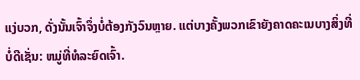ແງ່ບວກ, ດັ່ງນັ້ນເຈົ້າຈຶ່ງບໍ່ຕ້ອງກັງວົນຫຼາຍ. ແຕ່ບາງຄັ້ງພວກເຂົາຍັງຄາດຄະເນບາງສິ່ງທີ່ບໍ່ດີເຊັ່ນ: ຫມູ່ທີ່ທໍລະຍົດເຈົ້າ.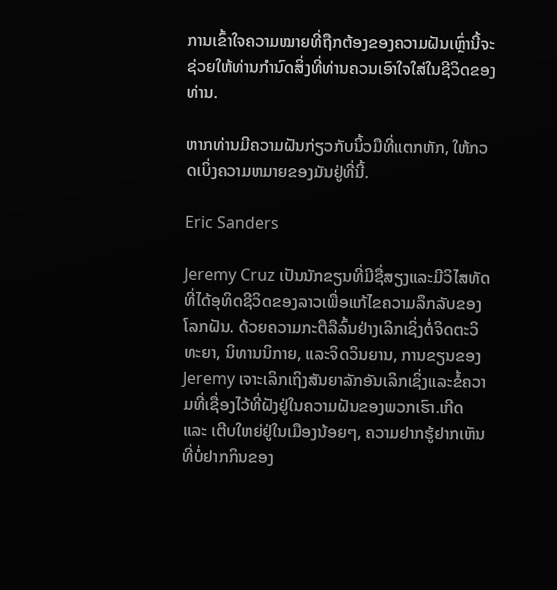ການເຂົ້າໃຈຄວາມໝາຍທີ່ຖືກຕ້ອງຂອງຄວາມຝັນເຫຼົ່ານີ້ຈະຊ່ວຍໃຫ້ທ່ານກຳນົດສິ່ງທີ່ທ່ານຄວນເອົາໃຈໃສ່ໃນຊີວິດຂອງທ່ານ.

ຫາກທ່ານມີຄວາມຝັນກ່ຽວກັບນິ້ວມືທີ່ແຕກຫັກ, ໃຫ້ກວດເບິ່ງຄວາມຫມາຍຂອງມັນຢູ່ທີ່ນີ້.

Eric Sanders

Jeremy Cruz ເປັນນັກຂຽນທີ່ມີຊື່ສຽງແລະມີວິໄສທັດທີ່ໄດ້ອຸທິດຊີວິດຂອງລາວເພື່ອແກ້ໄຂຄວາມລຶກລັບຂອງໂລກຝັນ. ດ້ວຍຄວາມກະຕືລືລົ້ນຢ່າງເລິກເຊິ່ງຕໍ່ຈິດຕະວິທະຍາ, ນິທານນິກາຍ, ແລະຈິດວິນຍານ, ການຂຽນຂອງ Jeremy ເຈາະເລິກເຖິງສັນຍາລັກອັນເລິກເຊິ່ງແລະຂໍ້ຄວາມທີ່ເຊື່ອງໄວ້ທີ່ຝັງຢູ່ໃນຄວາມຝັນຂອງພວກເຮົາ.ເກີດ ແລະ ເຕີບໃຫຍ່ຢູ່ໃນເມືອງນ້ອຍໆ, ຄວາມຢາກຮູ້ຢາກເຫັນທີ່ບໍ່ຢາກກິນຂອງ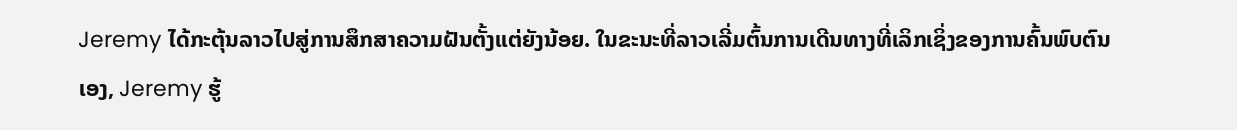Jeremy ໄດ້ກະຕຸ້ນລາວໄປສູ່ການສຶກສາຄວາມຝັນຕັ້ງແຕ່ຍັງນ້ອຍ. ໃນຂະນະທີ່ລາວເລີ່ມຕົ້ນການເດີນທາງທີ່ເລິກເຊິ່ງຂອງການຄົ້ນພົບຕົນເອງ, Jeremy ຮູ້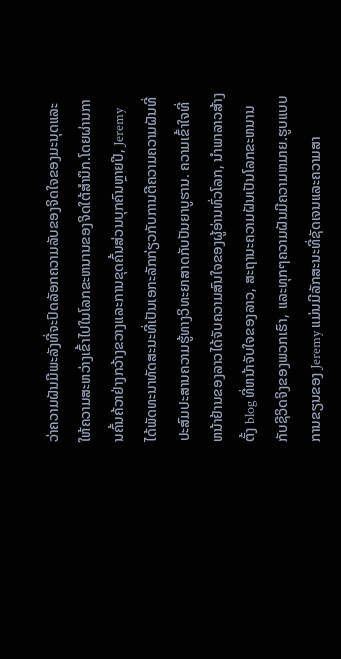ວ່າຄວາມຝັນມີພະລັງທີ່ຈະປົດລັອກຄວາມລັບຂອງຈິດໃຈຂອງມະນຸດແລະໃຫ້ຄວາມສະຫວ່າງເຂົ້າໄປໃນໂລກຂະຫນານຂອງຈິດໃຕ້ສໍານຶກ.ໂດຍຜ່ານການຄົ້ນຄ້ວາຢ່າງກວ້າງຂວາງແລະການຂຸດຄົ້ນສ່ວນບຸກຄົນຫຼາຍປີ, Jeremy ໄດ້ພັດທະນາທັດສະນະທີ່ເປັນເອກະລັກກ່ຽວກັບການຕີຄວາມຄວາມຝັນທີ່ປະສົມປະສານຄວາມຮູ້ທາງວິທະຍາສາດກັບປັນຍາບູຮານ. ຄວາມເຂົ້າໃຈທີ່ຫນ້າຢ້ານຂອງລາວໄດ້ຈັບຄວາມສົນໃຈຂອງຜູ້ອ່ານທົ່ວໂລກ, ນໍາພາລາວສ້າງຕັ້ງ blog ທີ່ຫນ້າຈັບໃຈຂອງລາວ, ສະຖານະຄວາມຝັນເປັນໂລກຂະຫນານກັບຊີວິດຈິງຂອງພວກເຮົາ, ແລະທຸກໆຄວາມຝັນມີຄວາມຫມາຍ.ຮູບແບບການຂຽນຂອງ Jeremy ແມ່ນມີລັກສະນະທີ່ຊັດເຈນແລະຄວາມສາ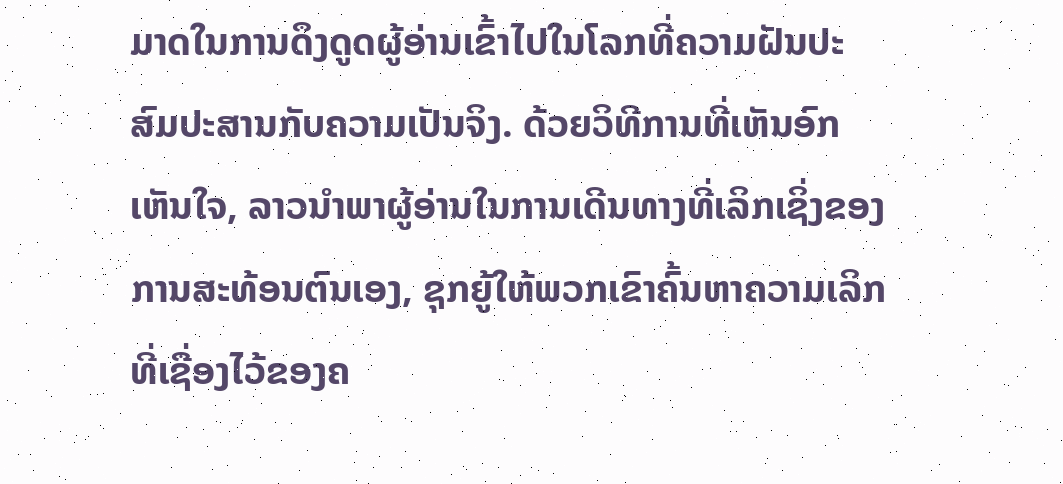ມາດໃນການດຶງດູດຜູ້ອ່ານເຂົ້າໄປໃນໂລກທີ່ຄວາມຝັນປະສົມປະສານກັບຄວາມເປັນຈິງ. ດ້ວຍວິທີການທີ່ເຫັນອົກເຫັນໃຈ, ລາວນໍາພາຜູ້ອ່ານໃນການເດີນທາງທີ່ເລິກເຊິ່ງຂອງການສະທ້ອນຕົນເອງ, ຊຸກຍູ້ໃຫ້ພວກເຂົາຄົ້ນຫາຄວາມເລິກທີ່ເຊື່ອງໄວ້ຂອງຄ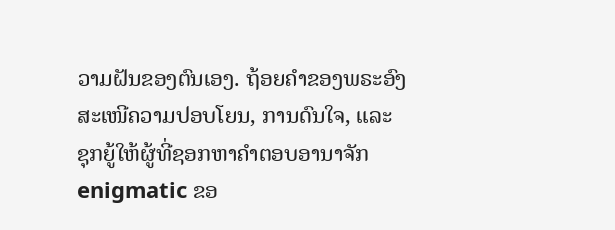ວາມຝັນຂອງຕົນເອງ. ຖ້ອຍຄຳຂອງພຣະອົງສະເໜີຄວາມປອບໂຍນ, ການດົນໃຈ, ແລະ ຊຸກຍູ້ໃຫ້ຜູ້ທີ່ຊອກຫາຄຳຕອບອານາຈັກ enigmatic ຂອ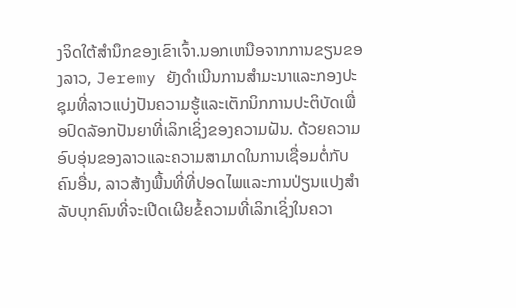ງຈິດໃຕ້ສໍານຶກຂອງເຂົາເຈົ້າ.ນອກເຫນືອຈາກການຂຽນຂອງລາວ, Jeremy ຍັງດໍາເນີນການສໍາມະນາແລະກອງປະຊຸມທີ່ລາວແບ່ງປັນຄວາມຮູ້ແລະເຕັກນິກການປະຕິບັດເພື່ອປົດລັອກປັນຍາທີ່ເລິກເຊິ່ງຂອງຄວາມຝັນ. ດ້ວຍຄວາມອົບອຸ່ນຂອງລາວແລະຄວາມສາມາດໃນການເຊື່ອມຕໍ່ກັບຄົນອື່ນ, ລາວສ້າງພື້ນທີ່ທີ່ປອດໄພແລະການປ່ຽນແປງສໍາລັບບຸກຄົນທີ່ຈະເປີດເຜີຍຂໍ້ຄວາມທີ່ເລິກເຊິ່ງໃນຄວາ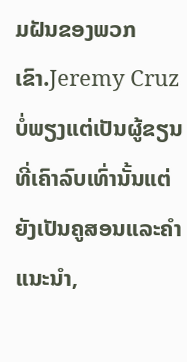ມຝັນຂອງພວກເຂົາ.Jeremy Cruz ບໍ່ພຽງແຕ່ເປັນຜູ້ຂຽນທີ່ເຄົາລົບເທົ່ານັ້ນແຕ່ຍັງເປັນຄູສອນແລະຄໍາແນະນໍາ,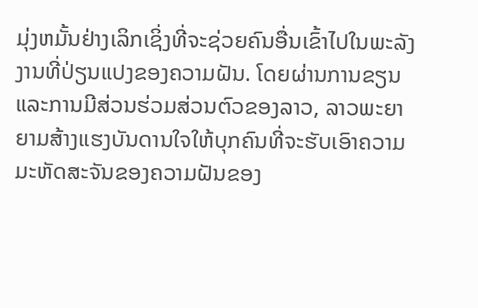ມຸ່ງຫມັ້ນຢ່າງເລິກເຊິ່ງທີ່ຈະຊ່ວຍຄົນອື່ນເຂົ້າໄປໃນພະລັງງານທີ່ປ່ຽນແປງຂອງຄວາມຝັນ. ໂດຍຜ່ານການຂຽນແລະການມີສ່ວນຮ່ວມສ່ວນຕົວຂອງລາວ, ລາວພະຍາຍາມສ້າງແຮງບັນດານໃຈໃຫ້ບຸກຄົນທີ່ຈະຮັບເອົາຄວາມມະຫັດສະຈັນຂອງຄວາມຝັນຂອງ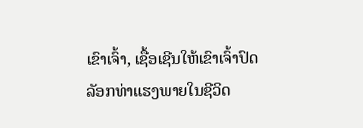ເຂົາເຈົ້າ, ເຊື້ອເຊີນໃຫ້ເຂົາເຈົ້າປົດລັອກທ່າແຮງພາຍໃນຊີວິດ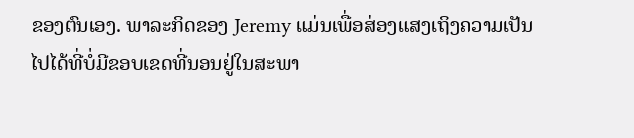ຂອງຕົນເອງ. ພາລະກິດຂອງ Jeremy ແມ່ນເພື່ອສ່ອງແສງເຖິງຄວາມເປັນໄປໄດ້ທີ່ບໍ່ມີຂອບເຂດທີ່ນອນຢູ່ໃນສະພາ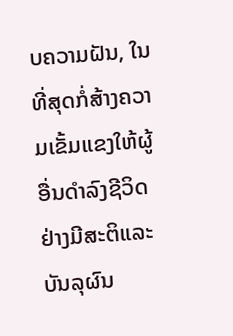ບຄວາມຝັນ, ໃນທີ່ສຸດກໍ່ສ້າງຄວາມເຂັ້ມແຂງໃຫ້ຜູ້ອື່ນດໍາລົງຊີວິດຢ່າງມີສະຕິແລະບັນລຸຜົນ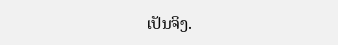ເປັນຈິງ.